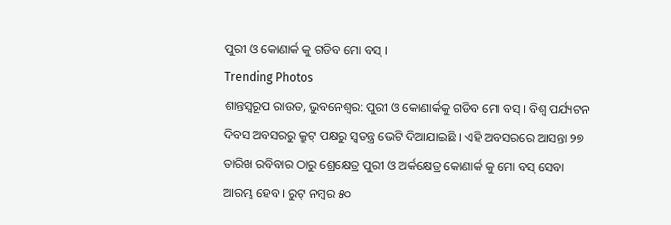ପୁରୀ ଓ କୋଣାର୍କ କୁ ଗଡିବ ମୋ ବସ୍ ।
Trending Photos
ଶାନ୍ତସ୍ୱରୂପ ରାଉତ, ଭୁବନେଶ୍ୱର: ପୁରୀ ଓ କୋଣାର୍କକୁ ଗଡିବ ମୋ ବସ୍ । ବିଶ୍ବ ପର୍ଯ୍ୟଟନ ଦିବସ ଅବସରରୁ କ୍ରୁଟ୍ ପକ୍ଷରୁ ସ୍ବତନ୍ତ୍ର ଭେଟି ଦିଆଯାଇଛି । ଏହି ଅବସରରେ ଆସନ୍ତା ୨୭ ତାରିଖ ରବିବାର ଠାରୁ ଶ୍ରେକ୍ଷେତ୍ର ପୁରୀ ଓ ଅର୍କକ୍ଷେତ୍ର କୋଣାର୍କ କୁ ମୋ ବସ୍ ସେବା ଆରମ୍ଭ ହେବ । ରୁଟ୍ ନମ୍ବର ୫୦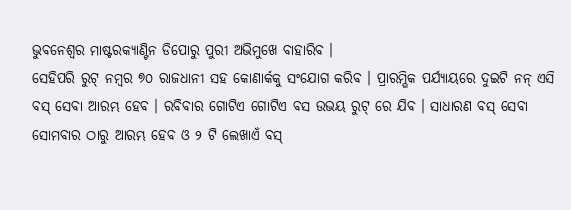ଭୁବନେଶ୍ବର ମାଷ୍ଟରକ୍ୟାଣ୍ଟିନ ଡିପୋରୁ ପୁରୀ ଅଭିମୁଖେ ବାହାରିବ ।
ସେହିପରି ରୁଟ୍ ନମ୍ବର ୭୦ ରାଜଧାନୀ ସହ କୋଣାର୍କକୁ ସଂଯୋଗ କରିବ । ପ୍ରାରମ୍ଭିକ ପର୍ଯ୍ୟାୟରେ ଦୁଇଟି ନନ୍ ଏସି ବସ୍ ସେବା ଆରମ୍ଭ ହେବ । ରବିବାର ଗୋଟିଏ ଗୋଟିଏ ବସ ଉଭୟ ରୁଟ୍ ରେ ଯିବ । ସାଧାରଣ ବସ୍ ସେବା ସୋମବାର ଠାରୁ ଆରମ୍ଭ ହେବ ଓ ୨ ଟି ଲେଖାଏଁ ବସ୍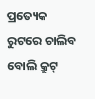ପ୍ରତ୍ୟେକ ରୁଟରେ ଚାଲିବ ବୋଲି କ୍ରୁଟ୍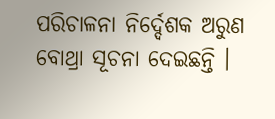ପରିଚାଳନା ନିର୍ଦ୍ଦେଶକ ଅରୁଣ ବୋଥ୍ରା ସୂଚନା ଦେଇଛନ୍ତି ।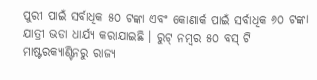ପୁରୀ ପାଇଁ ସର୍ବାଧିକ ୫୦ ଟଙ୍କା ଏବଂ କୋଣାର୍କ ପାଇଁ ସର୍ବାଧିକ ୬୦ ଟଙ୍କା ଯାତ୍ରୀ ଭଡା ଧାର୍ଯ୍ୟ କରାଯାଇଛି । ରୁଟ୍ ନମ୍ବର ୫୦ ବସ୍ ଟି ମାଷ୍ଟରକ୍ୟାଣ୍ଟିନରୁ ରାଜ୍ୟ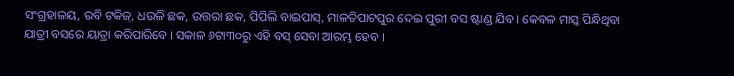ସଂଗ୍ରହାଳୟ, ରବି ଟକିଜ୍, ଧଉଳି ଛକ, ଉତ୍ତରା ଛକ, ପିପିଲି ବାଇପାସ୍, ମାଳତିପାଟପୁର ଦେଇ ପୁରୀ ବସ ଷ୍ଟାଣ୍ଡ ଯିବ । କେବଳ ମାସ୍କ ପିନ୍ଧିଥିବା ଯାତ୍ରୀ ବସରେ ୟାତ୍ରା କରିପାରିବେ । ସକାଳ ୬ଟା୩୦ରୁ ଏହି ବସ୍ ସେବା ଆରମ୍ଭ ହେବ ।